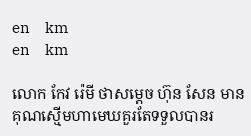en     km
en     km

លោក កែវ រ៉េមី ថាសម្តេច ហ៊ុន សែន មានគុណស្មើមហាមេឃគួរតែទទួលបានរ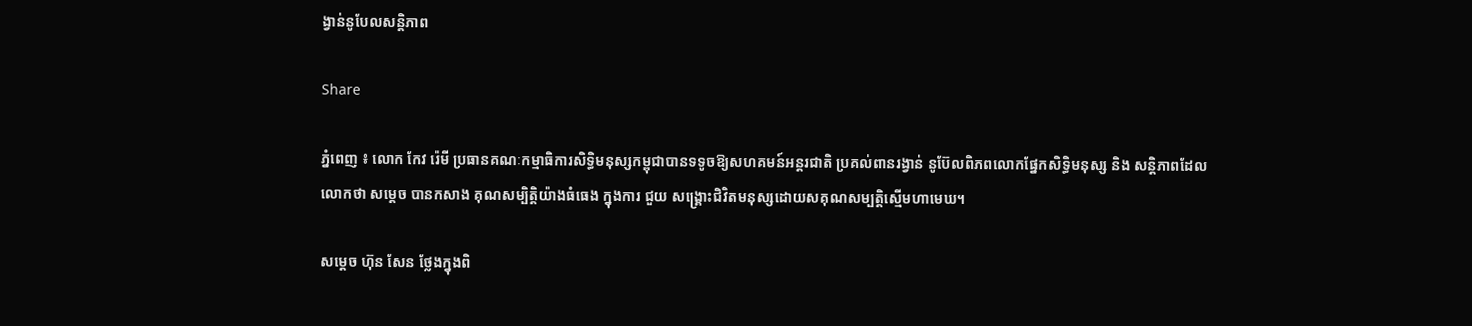ង្វាន់នូបែលសន្តិភាព

Share

ភ្នំពេញ ៖ លោក កែវ រ៉េមី ប្រធានគណៈកម្មាធិការសិទ្ធិមនុស្សកម្ពុជាបានទទូចឱ្យសហគមន៍អន្តរជាតិ ប្រគល់ពានរង្វាន់ នូប៊ែលពិភពលោកផ្នែកសិទ្ធិមនុស្ស និង សន្តិភាពដែលលោកថា សម្តេច បានកសាង គុណសម្បិត្តិយ៉ាងធំធេង ក្នុងការ ជួយ សង្គ្រោះជិវិតមនុស្សដោយសគុណសម្បត្តិស្មើមហាមេឃ។

សម្តេច ហ៊ុន សែន ថ្លែងក្នុងពិ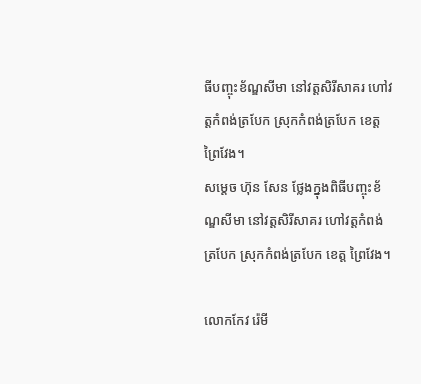ធីបញ្ចុះខ័ណ្ឌសីមា នៅវត្តសិរីសាគរ ហៅវត្តកំពង់ត្របែក ស្រុកកំពង់ត្របែក ខេត្ត ព្រៃវែង។
សម្តេច ហ៊ុន សែន ថ្លែងក្នុងពិធីបញ្ចុះខ័ណ្ឌសីមា នៅវត្តសិរីសាគរ ហៅវត្តកំពង់ត្របែក ស្រុកកំពង់ត្របែក ខេត្ត ព្រៃវែង។

លោកកែវ រ៉េមី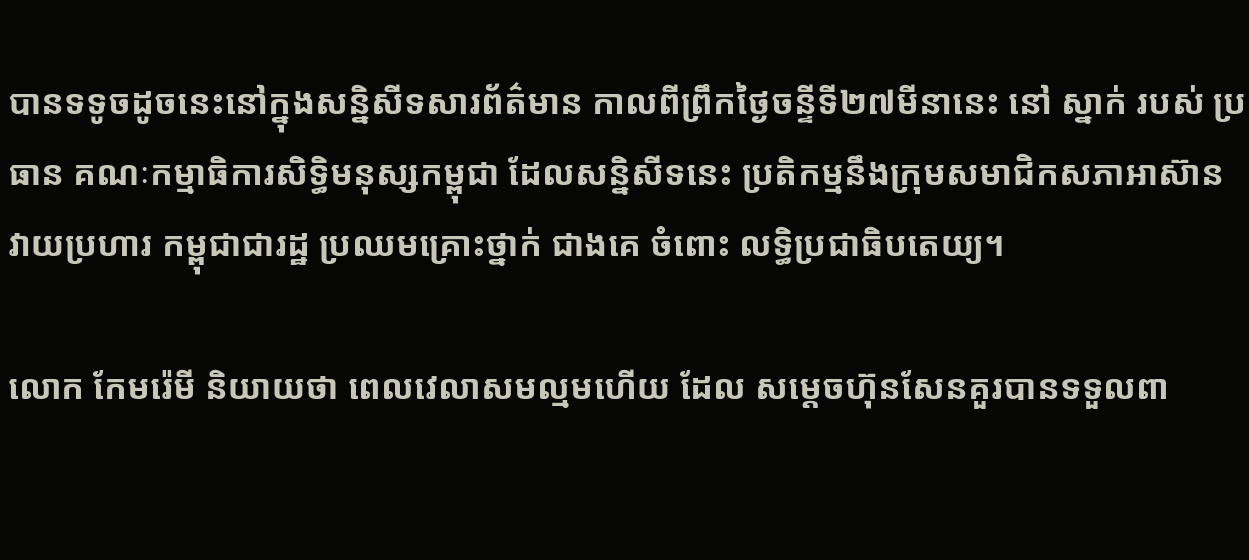បានទទូចដូចនេះនៅក្នុងសន្និសីទសារព័ត៌មាន កាលពីព្រឹកថ្ងៃចន្ទីទី២៧មីនានេះ នៅ ស្នាក់ របស់ ប្រធាន គណៈកម្មាធិការសិទ្ធិមនុស្សកម្ពុជា ដែលសន្និសីទនេះ ប្រតិកម្មនឹងក្រុមសមាជិកសភាអាស៊ាន វាយប្រហារ កម្ពុជាជារដ្ឋ ប្រឈមគ្រោះថ្នាក់ ជាងគេ ចំពោះ លទ្ធិប្រជាធិបតេយ្យ។

លោក កែមរ៉េមី និយាយថា ពេលវេលាសមល្មមហើយ ដែល សម្ដេចហ៊ុនសែនគួរបានទទួលពា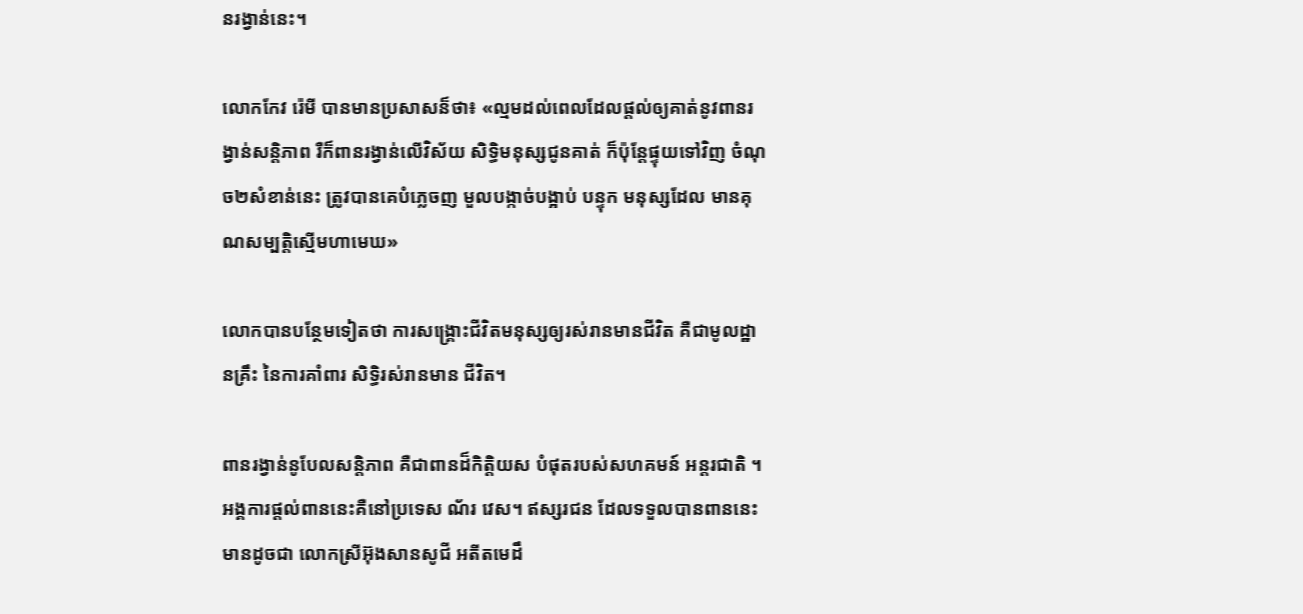នរង្វាន់នេះ។

លោកកែវ រ៉េមី បានមានប្រសាសន៏ថា៖ «ល្មមដល់ពេលដែលផ្ដល់ឲ្យគាត់នូវពានរង្វាន់សន្ដិភាព រឺក៏ពានរង្វាន់លើវិស័យ សិទ្ធិមនុស្សជូនគាត់ ក៏ប៉ុន្ដែផ្ទុយទៅវិញ ចំណុច២សំខាន់នេះ ត្រូវបានគេបំភ្លេចញ មួលបង្កាច់បង្អាប់ បន្ទុក មនុស្សដែល មានគុណសម្បត្តិស្មើមហាមេឃ»

លោកបានបន្ថែមទៀតថា ការសង្គ្រោះជីវិតមនុស្សឲ្យរស់រានមានជីវិត គឺជាមូលដ្ឋានគ្រឹះ នៃការគាំពារ សិទ្ធិរស់រានមាន ជីវិត។

ពានរង្វាន់នូបែលសន្តិភាព គឺជាពានដ៏កិត្តិយស បំផុតរបស់សហគមន៍ អន្តរជាតិ ។ អង្គការផ្ដល់ពាននេះគឺនៅប្រទេស ណ័រ វេស។ ឥស្សរជន ដែលទទួលបានពាននេះ មានដូចជា លោកស្រីអ៊ុងសានសូជី អតីតមេដឹ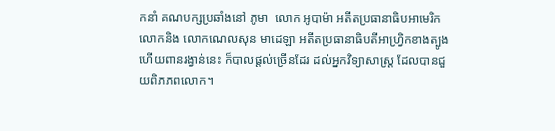កនាំ គណបក្សប្រឆាំងនៅ ភូមា  លោក អូបាម៉ា អតីតប្រធានាធិបអាមេរិកលោកនិង លោកណេលសុន មាដេឡា អតីតប្រធានាធិបតីអាហ្វ្រិកខាងត្បូង ហើយពានរង្វាន់នេះ ក៏បាលផ្ដល់ច្រើនដែរ ដល់អ្នកវិទ្យាសាស្ត្រ ដែលបានជួយពិភភពលោក។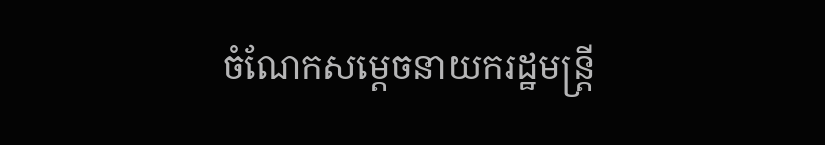ចំណែកសម្ដេចនាយករដ្ឋមន្ត្រី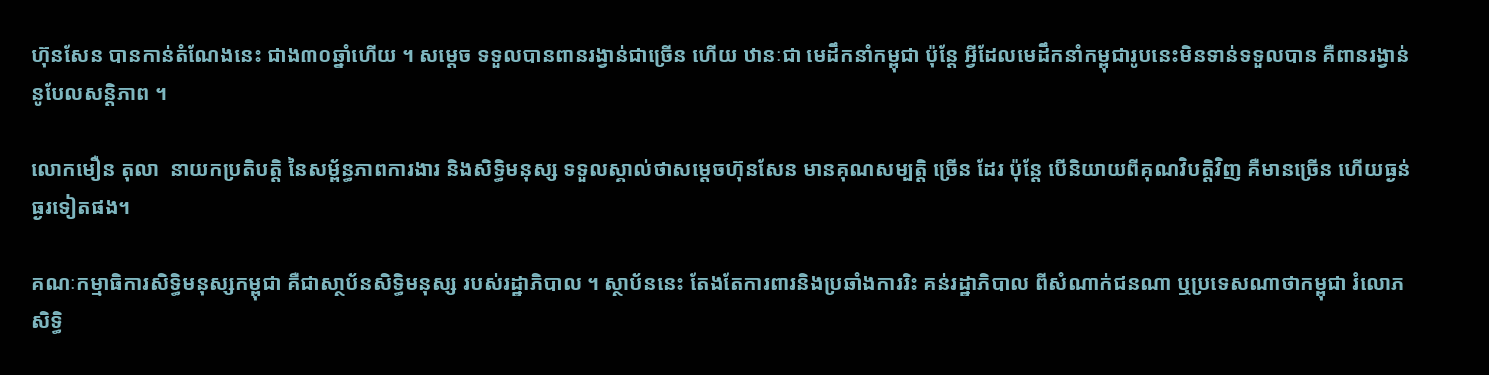ហ៊ុនសែន បានកាន់តំណែងនេះ ជាង៣០ឆ្នាំហើយ ។ សម្ដេច ទទួលបានពានរង្វាន់ជាច្រើន ហើយ ឋានៈជា មេដឹកនាំកម្ពុជា ប៉ុន្តែ អ្វីដែលមេដឹកនាំកម្ពុជារូបនេះមិនទាន់ទទួលបាន គឺពានរង្វាន់ នូបែលសន្តិភាព ។

លោកមឿន តុលា  នាយកប្រតិបត្តិ នៃសម្ព័ន្ធភាពការងារ និងសិទ្ធិមនុស្ស ទទួលស្គាល់ថាសម្ដេចហ៊ុនសែន មានគុណសម្បត្តិ ច្រើន ដែរ ប៉ុន្តែ បើនិយាយពីគុណវិបត្តិវិញ គឺមានច្រើន ហើយធ្ងន់ធ្ងរទៀតផង។

គណៈកម្មាធិការសិទ្ធិមនុស្សកម្ពុជា គឺជាសា្ថប័នសិទ្ធិមនុស្ស របស់រដ្ឋាភិបាល ។ ស្ថាប័ននេះ តែងតែការពារនិងប្រឆាំងការរិះ គន់រដ្ឋាភិបាល ពីសំណាក់ជនណា ឬប្រទេសណាថាកម្ពុជា រំលោភសិទ្ធិ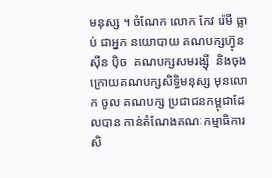មនុស្ស ។ ចំណែក លោក កែវ រ៉េមី ធ្លាប់ ជាអ្នក នយោបាយ គណបក្សហ្វ៊ុន ស៊ីន ប៉ិច  គណបក្សសមរង្ស៊ី  និងចុងក្រោយគណបក្សសិទិ្ធមនុស្ស មុនលោក ចូល គណបក្ស ប្រជាជនកម្ពុជាដែលបាន កាន់តំណែងគណៈកម្មាធិការសិ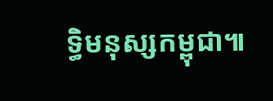ទ្ធិមនុស្សកម្ពុជា៕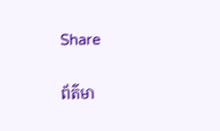Share

ព័ត៌មា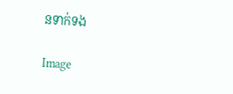នទាក់ទង

Image